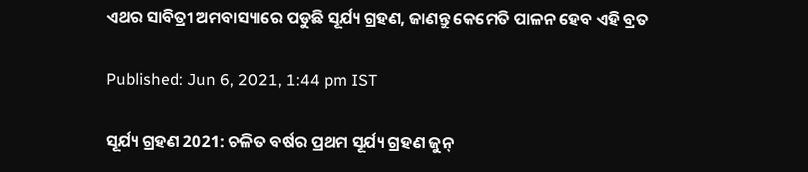ଏଥର ସାବିତ୍ରୀ ଅମବାସ୍ୟାରେ ପଡୁଛି ସୂର୍ଯ୍ୟ ଗ୍ରହଣ, ଜାଣନ୍ତୁ କେମେତି ପାଳନ ହେବ ଏହି ବ୍ରତ

Published: Jun 6, 2021, 1:44 pm IST

ସୂର୍ଯ୍ୟ ଗ୍ରହଣ 2021: ଚଳିତ ବର୍ଷର ପ୍ରଥମ ସୂର୍ଯ୍ୟ ଗ୍ରହଣ ଜୁନ୍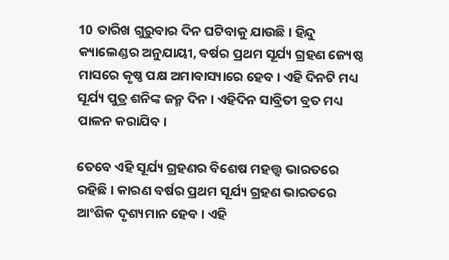10 ତାରିଖ ଗୁରୁବାର ଦିନ ଘଟିବାକୁ ଯାଉଛି। ହିନ୍ଦୁ କ୍ୟାଲେଣ୍ଡର ଅନୁଯାୟୀ, ବର୍ଷର ପ୍ରଥମ ସୂର୍ଯ୍ୟ ଗ୍ରହଣ ଜ୍ୟେଷ୍ଠ ମାସରେ କୃଷ୍ଣ ପକ୍ଷ ଅମାବାସ୍ୟାରେ ହେବ। ଏହି ଦିନଟି ମଧ୍ୟ ସୂର୍ଯ୍ୟ ପୁତ୍ର ଶନିଙ୍କ ଜନ୍ମ ଦିନ। ଏହିଦିନ ସାବ୍ରିତୀ ବ୍ରତ ମଧ୍ୟ ପାଳନ କରାଯିବ।

ତେବେ ଏହି ସୂର୍ଯ୍ୟ ଗ୍ରହଣର ବିଶେଷ ମହତ୍ତ୍ୱ ଭାରତରେ ରହିଛି। କାରଣ ବର୍ଷର ପ୍ରଥମ ସୂର୍ଯ୍ୟ ଗ୍ରହଣ ଭାରତରେ ଆଂଶିକ ଦୃଶ୍ୟମାନ ହେବ। ଏହି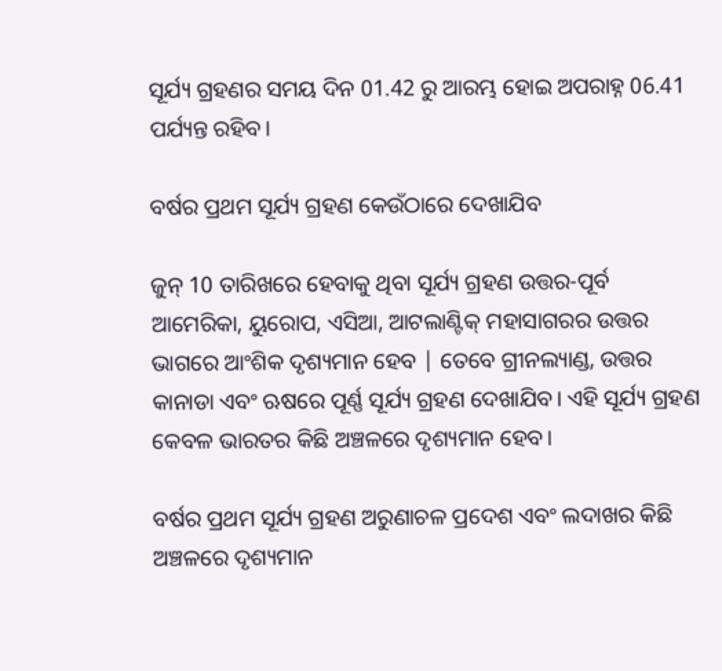ସୂର୍ଯ୍ୟ ଗ୍ରହଣର ସମୟ ଦିନ 01.42 ରୁ ଆରମ୍ଭ ହୋଇ ଅପରାହ୍ନ 06.41 ପର୍ଯ୍ୟନ୍ତ ରହିବ।

ବର୍ଷର ପ୍ରଥମ ସୂର୍ଯ୍ୟ ଗ୍ରହଣ କେଉଁଠାରେ ଦେଖାଯିବ

ଜୁନ୍ 10 ତାରିଖରେ ହେବାକୁ ଥିବା ସୂର୍ଯ୍ୟ ଗ୍ରହଣ ଉତ୍ତର-ପୂର୍ବ ଆମେରିକା, ୟୁରୋପ, ଏସିଆ, ଆଟଲାଣ୍ଟିକ୍ ମହାସାଗରର ଉତ୍ତର ଭାଗରେ ଆଂଶିକ ଦୃଶ୍ୟମାନ ହେବ | ତେବେ ଗ୍ରୀନଲ୍ୟାଣ୍ଡ, ଉତ୍ତର କାନାଡା ଏବଂ ଋଷରେ ପୂର୍ଣ୍ଣ ସୂର୍ଯ୍ୟ ଗ୍ରହଣ ଦେଖାଯିବ। ଏହି ସୂର୍ଯ୍ୟ ଗ୍ରହଣ କେବଳ ଭାରତର କିଛି ଅଞ୍ଚଳରେ ଦୃଶ୍ୟମାନ ହେବ।

ବର୍ଷର ପ୍ରଥମ ସୂର୍ଯ୍ୟ ଗ୍ରହଣ ଅରୁଣାଚଳ ପ୍ରଦେଶ ଏବଂ ଲଦାଖର କିଛି ଅଞ୍ଚଳରେ ଦୃଶ୍ୟମାନ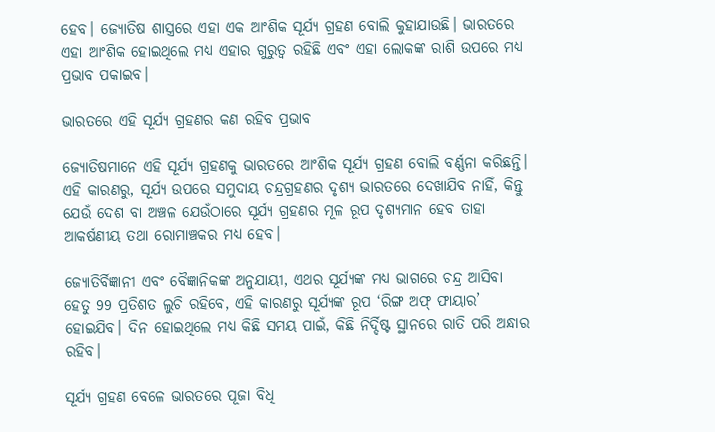ହେବ। ଜ୍ୟୋତିଷ ଶାସ୍ତ୍ରରେ ଏହା ଏକ ଆଂଶିକ ସୂର୍ଯ୍ୟ ଗ୍ରହଣ ବୋଲି କୁହାଯାଉଛି। ଭାରତରେ ଏହା ଆଂଶିକ ହୋଇଥିଲେ ମଧ୍ୟ ଏହାର ଗୁରୁତ୍ୱ ରହିଛି ଏବଂ ଏହା ଲୋକଙ୍କ ରାଶି ଉପରେ ମଧ୍ୟ ପ୍ରଭାବ ପକାଇବ।

ଭାରତରେ ଏହି ସୂର୍ଯ୍ୟ ଗ୍ରହଣର କଣ ରହିବ ପ୍ରଭାବ

ଜ୍ୟୋତିଷମାନେ ଏହି ସୂର୍ଯ୍ୟ ଗ୍ରହଣକୁ ଭାରତରେ ଆଂଶିକ ସୂର୍ଯ୍ୟ ଗ୍ରହଣ ବୋଲି ବର୍ଣ୍ଣନା କରିଛନ୍ତି। ଏହି କାରଣରୁ, ସୂର୍ଯ୍ୟ ଉପରେ ସମୁଦାୟ ଚନ୍ଦ୍ରଗ୍ରହଣର ଦୃଶ୍ୟ ଭାରତରେ ଦେଖାଯିବ ନାହିଁ, କିନ୍ତୁ ଯେଉଁ ଦେଶ ବା ଅଞ୍ଚଳ ଯେଉଁଠାରେ ସୂର୍ଯ୍ୟ ଗ୍ରହଣର ମୂଳ ରୂପ ଦୃଶ୍ୟମାନ ହେବ ତାହା ଆକର୍ଷଣୀୟ ତଥା ରୋମାଞ୍ଚକର ମଧ୍ୟ ହେବ।

ଜ୍ୟୋତିର୍ବିଜ୍ଞାନୀ ଏବଂ ବୈଜ୍ଞାନିକଙ୍କ ଅନୁଯାୟୀ, ଏଥର ସୂର୍ଯ୍ୟଙ୍କ ମଧ୍ୟ ଭାଗରେ ଚନ୍ଦ୍ର ଆସିବା ହେତୁ 99 ପ୍ରତିଶତ ଲୁଚି ରହିବେ, ଏହି କାରଣରୁ ସୂର୍ଯ୍ୟଙ୍କ ରୂପ ‘ରିଙ୍ଗ ଅଫ୍ ଫାୟାର’ ହୋଇଯିବ। ଦିନ ହୋଇଥିଲେ ମଧ୍ୟ କିଛି ସମୟ ପାଇଁ, କିଛି ନିର୍ଦ୍ଦିଷ୍ଟ ସ୍ଥାନରେ ରାତି ପରି ଅନ୍ଧାର ରହିବ।

ସୂର୍ଯ୍ୟ ଗ୍ରହଣ ବେଳେ ଭାରତରେ ପୂଜା ବିଧି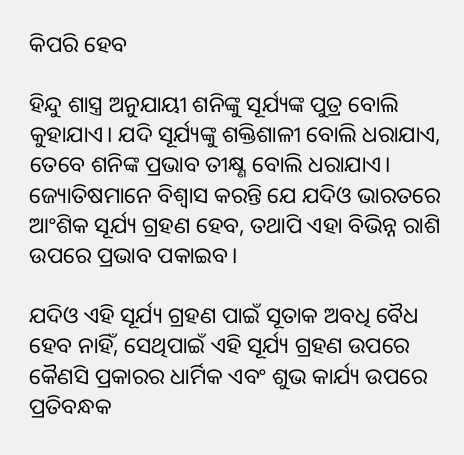କିପରି ହେବ

ହିନ୍ଦୁ ଶାସ୍ତ୍ର ଅନୁଯାୟୀ ଶନିଙ୍କୁ ସୂର୍ଯ୍ୟଙ୍କ ପୁତ୍ର ବୋଲି କୁହାଯାଏ। ଯଦି ସୂର୍ଯ୍ୟଙ୍କୁ ଶକ୍ତିଶାଳୀ ବୋଲି ଧରାଯାଏ, ତେବେ ଶନିଙ୍କ ପ୍ରଭାବ ତୀକ୍ଷ୍ଣ ବୋଲି ଧରାଯାଏ।  ଜ୍ୟୋତିଷମାନେ ବିଶ୍ବାସ କରନ୍ତି ଯେ ଯଦିଓ ଭାରତରେ ଆଂଶିକ ସୂର୍ଯ୍ୟ ଗ୍ରହଣ ହେବ, ତଥାପି ଏହା ବିଭିନ୍ନ ରାଶି ଉପରେ ପ୍ରଭାବ ପକାଇବ।

ଯଦିଓ ଏହି ସୂର୍ଯ୍ୟ ଗ୍ରହଣ ପାଇଁ ସୂତାକ ଅବଧି ବୈଧ ହେବ ନାହିଁ, ସେଥିପାଇଁ ଏହି ସୂର୍ଯ୍ୟ ଗ୍ରହଣ ଉପରେ କୈଣସି ପ୍ରକାରର ଧାର୍ମିକ ଏବଂ ଶୁଭ କାର୍ଯ୍ୟ ଉପରେ ପ୍ରତିବନ୍ଧକ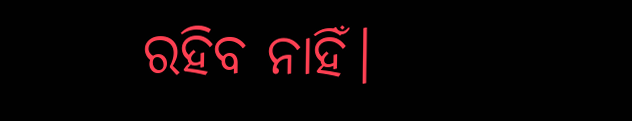ରହିବ ନାହିଁ।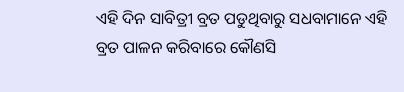ଏହି ଦିନ ସାବିତ୍ରୀ ବ୍ରତ ପଡୁଥିବାରୁ ସଧବାମାନେ ଏହି ବ୍ରତ ପାଳନ କରିବାରେ କୌଣସି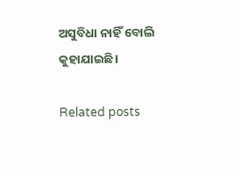ଅସୁବିଧା ନାହିଁ ବୋଲି କୁହାଯାଇଛି।

Related posts